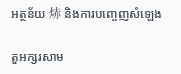អត្ថន័យ 焃 និងការបញ្ចេញសំឡេង

តួអក្សរសាម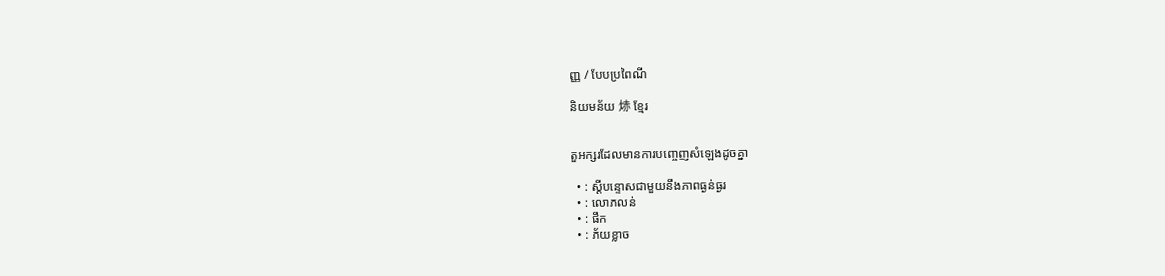ញ្ញ / បែបប្រពៃណី

និយមន័យ 焃 ខ្មែរ


តួអក្សរដែលមានការបញ្ចេញសំឡេងដូចគ្នា

  • : ស្តីបន្ទោសជាមួយនឹងភាពធ្ងន់ធ្ងរ
  • : លោភលន់
  • : ផឹក
  • : ភ័យខ្លាច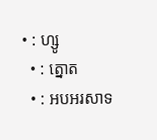• : ហ្សូ
  • : ត្នោត
  • : អបអរសាទ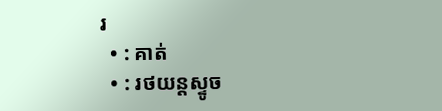រ
  • : គាត់
  • : រថយន្តស្ទូច